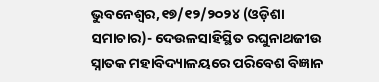ଭୁବନେଶ୍ୱର,୧୭/୧୨/୨୦୨୪ (ଓଡ଼ିଶା ସମାଚାର)- ଦେଉଳସାହିସ୍ଥିତ ରଘୁନାଥଜୀଉ ସ୍ନାତକ ମହାବିଦ୍ୟାଳୟରେ ପରିବେଶ ବିଜ୍ଞାନ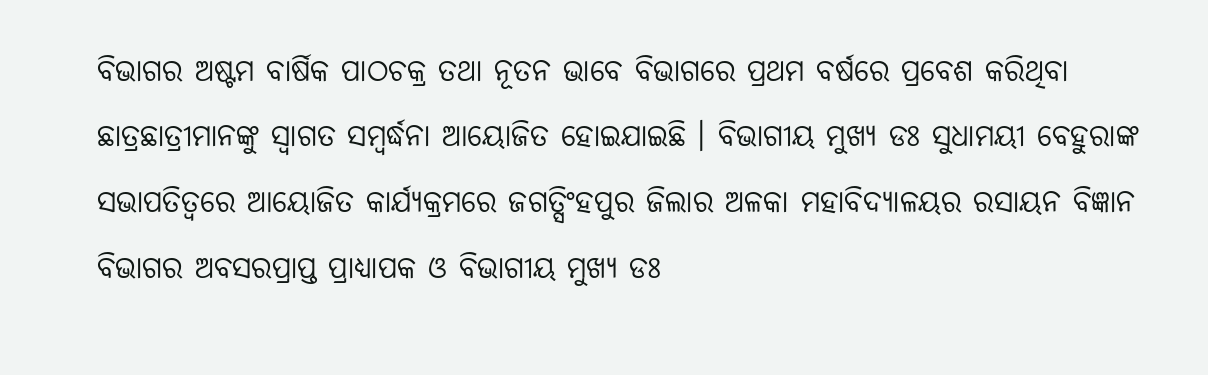ବିଭାଗର ଅଷ୍ଟମ ବାର୍ଷିକ ପାଠଚକ୍ର ତଥା ନୂତନ ଭାବେ ବିଭାଗରେ ପ୍ରଥମ ବର୍ଷରେ ପ୍ରବେଶ କରିଥିବା ଛାତ୍ରଛାତ୍ରୀମାନଙ୍କୁ ସ୍ୱାଗତ ସମ୍ବର୍ଦ୍ଧନା ଆୟୋଜିତ ହୋଇଯାଇଛି । ବିଭାଗୀୟ ମୁଖ୍ୟ ଡଃ ସୁଧାମୟୀ ବେହୁରାଙ୍କ ସଭାପତିତ୍ୱରେ ଆୟୋଜିତ କାର୍ଯ୍ୟକ୍ରମରେ ଜଗତ୍ସିଂହପୁର ଜିଲାର ଅଳକା ମହାବିଦ୍ୟାଳୟର ରସାୟନ ବିଜ୍ଞାନ ବିଭାଗର ଅବସରପ୍ରାପ୍ତ ପ୍ରାଧ୍ୟାପକ ଓ ବିଭାଗୀୟ ମୁଖ୍ୟ ଡଃ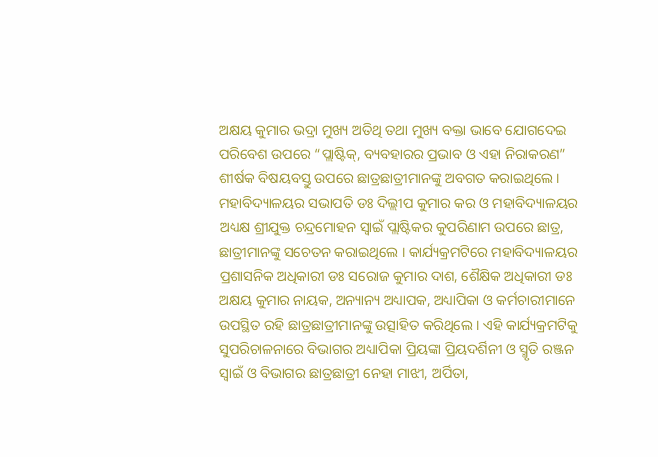ଅକ୍ଷୟ କୁମାର ଭଦ୍ରା ମୁଖ୍ୟ ଅତିଥି ତଥା ମୁଖ୍ୟ ବକ୍ତା ଭାବେ ଯୋଗଦେଇ ପରିବେଶ ଉପରେ “ପ୍ଲାଷ୍ଟିକ୍, ବ୍ୟବହାରର ପ୍ରଭାବ ଓ ଏହା ନିରାକରଣ” ଶୀର୍ଷକ ବିଷୟବସ୍ତୁ ଉପରେ ଛାତ୍ରଛାତ୍ରୀମାନଙ୍କୁ ଅବଗତ କରାଇଥିଲେ । ମହାବିଦ୍ୟାଳୟର ସଭାପତି ଡଃ ଦିଲ୍ଲୀପ କୁମାର କର ଓ ମହାବିଦ୍ୟାଳୟର ଅଧ୍ୟକ୍ଷ ଶ୍ରୀଯୁକ୍ତ ଚନ୍ଦ୍ରମୋହନ ସ୍ୱାଇଁ ପ୍ଲାଷ୍ଟିକର କୁପରିଣାମ ଉପରେ ଛାତ୍ର, ଛାତ୍ରୀମାନଙ୍କୁ ସଚେତନ କରାଇଥିଲେ । କାର୍ଯ୍ୟକ୍ରମଟିରେ ମହାବିଦ୍ୟାଳୟର ପ୍ରଶାସନିକ ଅଧିକାରୀ ଡଃ ସରୋଜ କୁମାର ଦାଶ, ଶୈକ୍ଷିକ ଅଧିକାରୀ ଡଃ ଅକ୍ଷୟ କୁମାର ନାୟକ, ଅନ୍ୟାନ୍ୟ ଅଧ୍ୟାପକ, ଅଧ୍ୟାପିକା ଓ କର୍ମଚାରୀମାନେ ଉପସ୍ଥିତ ରହି ଛାତ୍ରଛାତ୍ରୀମାନଙ୍କୁ ଉତ୍ସାହିତ କରିଥିଲେ । ଏହି କାର୍ଯ୍ୟକ୍ରମଟିକୁ ସୁପରିଚାଳନାରେ ବିଭାଗର ଅଧ୍ୟାପିକା ପ୍ରିୟଙ୍କା ପ୍ରିୟଦର୍ଶିନୀ ଓ ସ୍ମୃତି ରଞ୍ଜନ ସ୍ୱାଇଁ ଓ ବିଭାଗର ଛାତ୍ରଛାତ୍ରୀ ନେହା ମାଝୀ, ଅର୍ପିତା,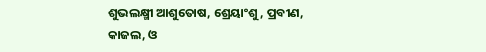ଶୁଭଲକ୍ଷ୍ମୀ ଆଶୁତୋଷ, ଶ୍ରେୟାଂଶୁ, ପ୍ରବୀଣ, କାଜଲ, ଓ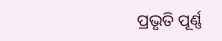ପ୍ରଭୃତି ପୂର୍ଣ୍ଣ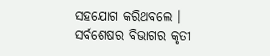ସହଯୋଗ କରିଥବଲେ । ସର୍ବଶେଷର ବିଭାଗର କୃତୀ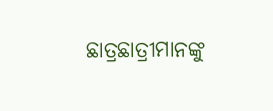ଛାତ୍ରଛାତ୍ରୀମାନଙ୍କୁ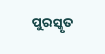ପୁରସ୍କୃତ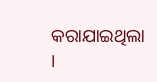କରାଯାଇଥିଲା ।